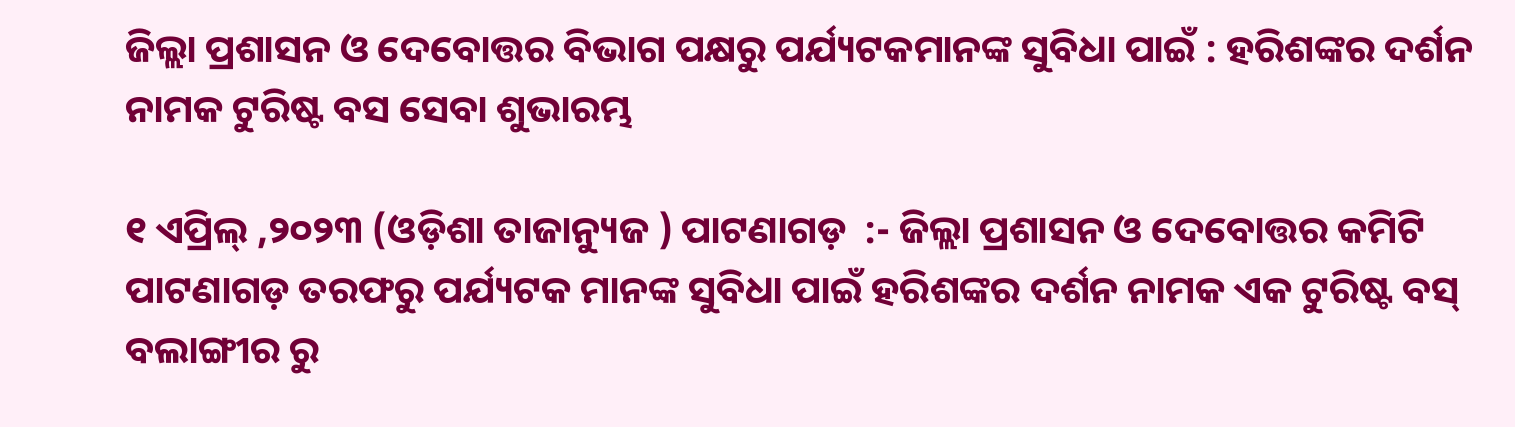ଜିଲ୍ଲା ପ୍ରଶାସନ ଓ ଦେବୋତ୍ତର ବିଭାଗ ପକ୍ଷରୁ ପର୍ଯ୍ୟଟକମାନଙ୍କ ସୁବିଧା ପାଇଁ : ହରିଶଙ୍କର ଦର୍ଶନ ନାମକ ଟୁରିଷ୍ଟ ବସ ସେବା ଶୁଭାରମ୍ଭ

୧ ଏପ୍ରିଲ୍ ,୨୦୨୩ (ଓଡ଼ିଶା ତାଜାନ୍ୟୁଜ ) ପାଟଣାଗଡ଼  :- ଜିଲ୍ଲା ପ୍ରଶାସନ ଓ ଦେବୋତ୍ତର କମିଟି ପାଟଣାଗଡ଼ ତରଫରୁ ପର୍ଯ୍ୟଟକ ମାନଙ୍କ ସୁବିଧା ପାଇଁ ହରିଶଙ୍କର ଦର୍ଶନ ନାମକ ଏକ ଟୁରିଷ୍ଟ ବସ୍ ବଲାଙ୍ଗୀର ରୁ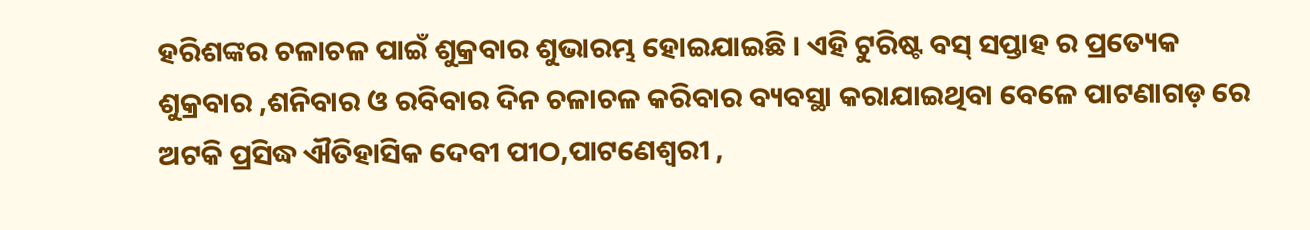ହରିଶଙ୍କର ଚଳାଚଳ ପାଇଁ ଶୁକ୍ରବାର ଶୁଭାରମ୍ଭ ହୋଇଯାଇଛି । ଏହି ଟୁରିଷ୍ଟ ବସ୍ ସପ୍ତାହ ର ପ୍ରତ୍ୟେକ ଶୁକ୍ରବାର ,ଶନିବାର ଓ ରବିବାର ଦିନ ଚଳାଚଳ କରିବାର ବ୍ୟବସ୍ଥା କରାଯାଇଥିବା ବେଳେ ପାଟଣାଗଡ଼ ରେ ଅଟକି ପ୍ରସିଦ୍ଧ ଐତିହାସିକ ଦେବୀ ପୀଠ,ପାଟଣେଶ୍ଵରୀ ,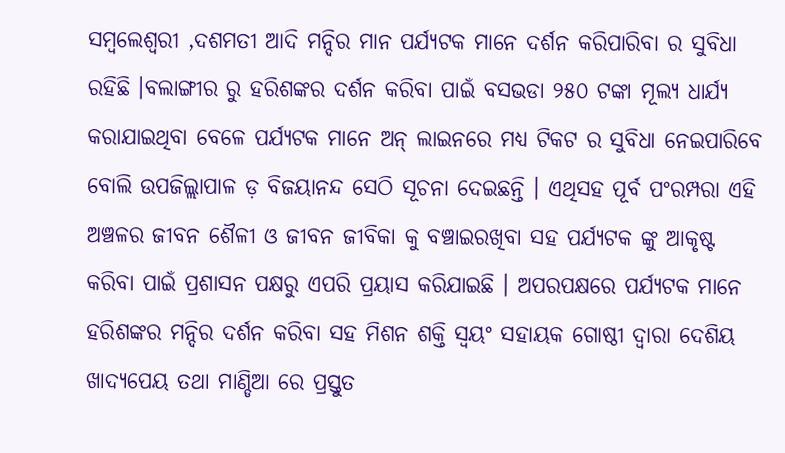ସମ୍ବଲେଶ୍ଵରୀ ,ଦଶମତୀ ଆଦି ମନ୍ଦିର ମାନ ପର୍ଯ୍ୟଟକ ମାନେ ଦର୍ଶନ କରିପାରିବା ର ସୁବିଧା ରହିଛି ।ବଲାଙ୍ଗୀର ରୁ ହରିଶଙ୍କର ଦର୍ଶନ କରିବା ପାଇଁ ବସଭଡା ୨୫୦ ଟଙ୍କା ମୂଲ୍ୟ ଧାର୍ଯ୍ୟ କରାଯାଇଥିବା ବେଳେ ପର୍ଯ୍ୟଟକ ମାନେ ଅନ୍ ଲାଇନରେ ମଧ୍ୟ ଟିକଟ ର ସୁବିଧା ନେଇପାରିବେ ବୋଲି ଉପଜିଲ୍ଲାପାଳ ଡ଼ ବିଜୟାନନ୍ଦ ସେଠି ସୂଚନା ଦେଇଛନ୍ତି । ଏଥିସହ ପୂର୍ବ ପଂରମ୍ପରା ଏହି ଅଞ୍ଚଳର ଜୀବନ ଶୈଳୀ ଓ ଜୀବନ ଜୀବିକା କୁ ବଞ୍ଚାଇରଖିବା ସ‌ହ ପର୍ଯ୍ୟଟକ ଙ୍କୁ ଆକୃଷ୍ଟ କରିବା ପାଇଁ ପ୍ରଶାସନ ପକ୍ଷରୁ ଏପରି ପ୍ରୟାସ କରିଯାଇଛି । ଅପରପକ୍ଷରେ ପର୍ଯ୍ୟଟକ ମାନେ ହରିଶଙ୍କର ମନ୍ଦିର ଦର୍ଶନ କରିବା ସହ ମିଶନ ଶକ୍ତି ସ୍ବୟଂ ସହାୟକ ଗୋଷ୍ଠୀ ଦ୍ଵାରା ଦେଶିୟ ଖାଦ୍ୟପେୟ ତଥା ମାଣ୍ଡିଆ ରେ ପ୍ରସ୍ତୁତ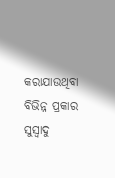କରାଯାଉଥିବା ବିଭିନ୍ନ ପ୍ରକାର ସୁସ୍ଵାଦୁ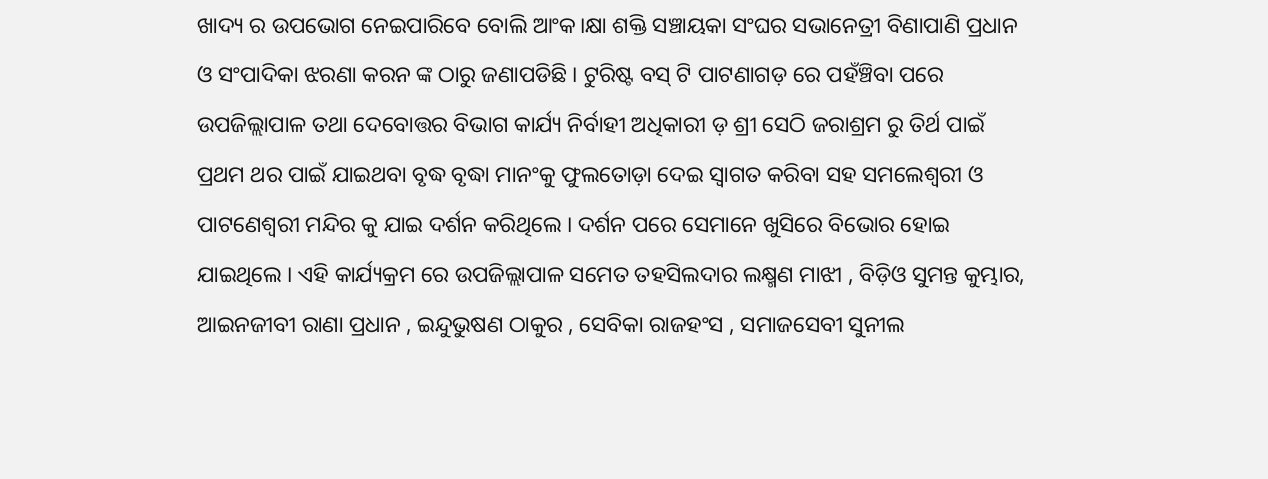ଖାଦ୍ୟ ର ଉପଭୋଗ ନେଇପାରିବେ ବୋଲି ଆଂକ।କ୍ଷା ଶକ୍ତି ସଞ୍ଚାୟକା ସଂଘର ସଭାନେତ୍ରୀ ବିଣାପାଣି ପ୍ରଧାନ ଓ ସଂପାଦିକା ଝରଣା କରନ ଙ୍କ ଠାରୁ ଜଣାପଡିଛି । ଟୁରିଷ୍ଟ ବସ୍ ଟି ପାଟଣାଗଡ଼ ରେ ପହଁଞ୍ଚିବା ପରେ ଉପଜିଲ୍ଲାପାଳ ତଥା ଦେବୋତ୍ତର ବିଭାଗ କାର୍ଯ୍ୟ ନିର୍ବାହୀ ଅଧିକାରୀ ଡ଼ ଶ୍ରୀ ସେଠି ଜରାଶ୍ରମ ରୁ ତିର୍ଥ ପାଇଁ ପ୍ରଥମ ଥର ପାଇଁ ଯାଇଥବା ବୃଦ୍ଧ ବୃଦ୍ଧା ମାନଂକୁ ଫୁଲତୋଡ଼ା ଦେଇ ସ୍ୱାଗତ କରିବା ସହ ସମଲେଶ୍ଵରୀ ଓ ପାଟଣେଶ୍ଵରୀ ମନ୍ଦିର କୁ ଯାଇ ଦର୍ଶନ କରିଥିଲେ । ଦର୍ଶନ ପରେ ସେମାନେ ଖୁସିରେ ବିଭୋର ହୋଇ ଯାଇଥିଲେ । ଏହି କାର୍ଯ୍ୟକ୍ରମ ରେ ଉପଜିଲ୍ଲାପାଳ ସମେତ ତହସିଲଦାର ଲକ୍ଷ୍ମଣ ମାଝୀ , ବିଡ଼ିଓ ସୁମନ୍ତ କୁମ୍ଭାର, ଆଇନଜୀବୀ ରାଣା ପ୍ରଧାନ , ଇନ୍ଦୁଭୁଷଣ ଠାକୁର , ସେବିକା ରାଜହଂସ , ସମାଜସେବୀ ସୁନୀଲ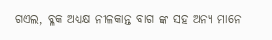ଗଏଲ, ବ୍ଳକ ଅଧ୍ୟକ୍ଷ ନୀଳକାନ୍ତ ବାଗ ଙ୍କ ସହ ଅନ୍ୟ ମାନେ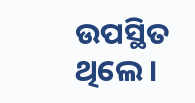ଉପସ୍ଥିତ ଥିଲେ ।